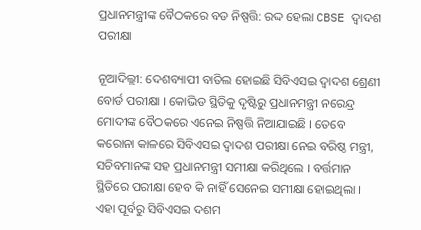ପ୍ରଧାନମନ୍ତ୍ରୀଙ୍କ ବୈଠକରେ ବଡ ନିଷ୍ପତ୍ତି: ରଦ୍ଦ ହେଲା CBSE ଦ୍ୱାଦଶ ପରୀକ୍ଷା

ନୂଆଦିଲ୍ଲୀ: ଦେଶବ୍ୟାପୀ ବାତିଲ ହୋଇଛି ସିବିଏସଇ ଦ୍ୱାଦଶ ଶ୍ରେଣୀ ବୋର୍ଡ ପରୀକ୍ଷା । କୋଭିଡ ସ୍ଥିତିକୁ ଦୃଷ୍ଟିରୁ ପ୍ରଧାନମନ୍ତ୍ରୀ ନରେନ୍ଦ୍ର ମୋଦୀଙ୍କ ବୈଠକରେ ଏନେଇ ନିଷ୍ପତ୍ତି ନିଆଯାଇଛି । ତେବେ କରୋନା କାଳରେ ସିବିଏସଇ ଦ୍ୱାଦଶ ପରୀକ୍ଷା ନେଇ ବରିଷ୍ଠ ମନ୍ତ୍ରୀ, ସଚିବମାନଙ୍କ ସହ ପ୍ରଧାନମନ୍ତ୍ରୀ ସମୀକ୍ଷା କରିଥିଲେ । ବର୍ତ୍ତମାନ ସ୍ଥିତିରେ ପରୀକ୍ଷା ହେବ କି ନାହିଁ ସେନେଇ ସମୀକ୍ଷା ହୋଇଥିଲା । ଏହା ପୂର୍ବରୁ ସିବିଏସଇ ଦଶମ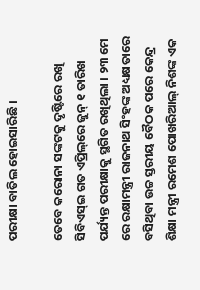ପରୀକ୍ଷା ବାତିଲ ହୋଇସାରିଛି ।

ତେବେ କରୋନା ସଙ୍କଟକୁ ଦୃଷ୍ଟିରେ ରଖି ସିବିଏସ୍‌ଇ ଗତ ଏପ୍ରିଲ୍‌ରେ ଜୁନ୍‌ ୧ ତାରିଖ ପର୍ଯ୍ୟନ୍ତ ପରୀକ୍ଷାକୁ ସ୍ଥଗିତ ରଖିଥିଲା । ୨୩ ମେ ରେ ରକ୍ଷାମନ୍ତ୍ରୀ ରାଜନାଥ ସିଂହଙ୍କ ଅଧ୍ୟକ୍ଷତାରେ ବସିଥିବା ଉଚ୍ଚ ସ୍ତରୀୟ ବୈଠକ ପରେ କେନ୍ଦ୍ର ଶିକ୍ଷା ମନ୍ତ୍ରୀ ରମେଶ ପୋଖରିଆଲ୍‌ ନିଶଙ୍କ ଏକ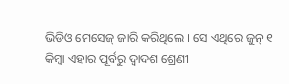ଭିଡିଓ ମେସେଜ୍‌ ଜାରି କରିଥିଲେ । ସେ ଏଥିରେ ଜୁନ୍‌ ୧ କିମ୍ୱା ଏହାର ପୂର୍ବରୁ ଦ୍ୱାଦଶ ଶ୍ରେଣୀ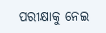ପରୀକ୍ଷାକୁ ନେଇ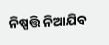ନିଷ୍ପତ୍ତି ନିଆଯିବ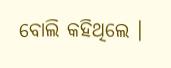ବୋଲି କହିଥିଲେ ।